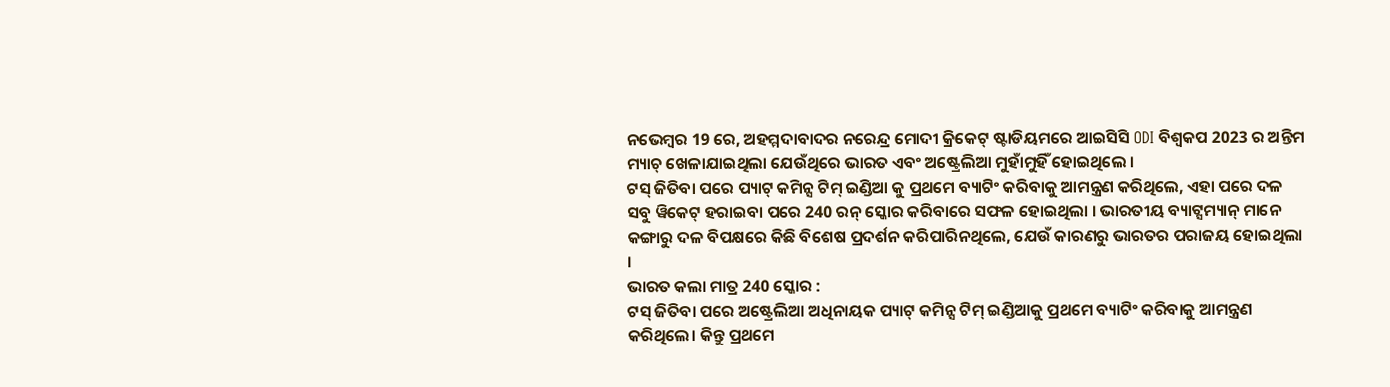ନଭେମ୍ବର 19 ରେ, ଅହମ୍ମଦାବାଦର ନରେନ୍ଦ୍ର ମୋଦୀ କ୍ରିକେଟ୍ ଷ୍ଟାଡିୟମରେ ଆଇସିସି ODI ବିଶ୍ୱକପ 2023 ର ଅନ୍ତିମ ମ୍ୟାଚ୍ ଖେଳାଯାଇଥିଲା ଯେଉଁଥିରେ ଭାରତ ଏବଂ ଅଷ୍ଟ୍ରେଲିଆ ମୁହାଁମୁହିଁ ହୋଇଥିଲେ ।
ଟସ୍ ଜିତିବା ପରେ ପ୍ୟାଟ୍ କମିନ୍ସ ଟିମ୍ ଇଣ୍ଡିଆ କୁ ପ୍ରଥମେ ବ୍ୟାଟିଂ କରିବାକୁ ଆମନ୍ତ୍ରଣ କରିଥିଲେ, ଏହା ପରେ ଦଳ ସବୁ ୱିକେଟ୍ ହରାଇବା ପରେ 240 ରନ୍ ସ୍କୋର କରିବାରେ ସଫଳ ହୋଇଥିଲା । ଭାରତୀୟ ବ୍ୟାଟ୍ସମ୍ୟାନ୍ ମାନେ କଙ୍ଗାରୁ ଦଳ ବିପକ୍ଷରେ କିଛି ବିଶେଷ ପ୍ରଦର୍ଶନ କରିପାରିନଥିଲେ, ଯେଉଁ କାରଣରୁ ଭାରତର ପରାଜୟ ହୋଇଥିଲା ।
ଭାରତ କଲା ମାତ୍ର 240 ସ୍କୋର :
ଟସ୍ ଜିତିବା ପରେ ଅଷ୍ଟ୍ରେଲିଆ ଅଧିନାୟକ ପ୍ୟାଟ୍ କମିନ୍ସ ଟିମ୍ ଇଣ୍ଡିଆକୁ ପ୍ରଥମେ ବ୍ୟାଟିଂ କରିବାକୁ ଆମନ୍ତ୍ରଣ କରିଥିଲେ। କିନ୍ତୁ ପ୍ରଥମେ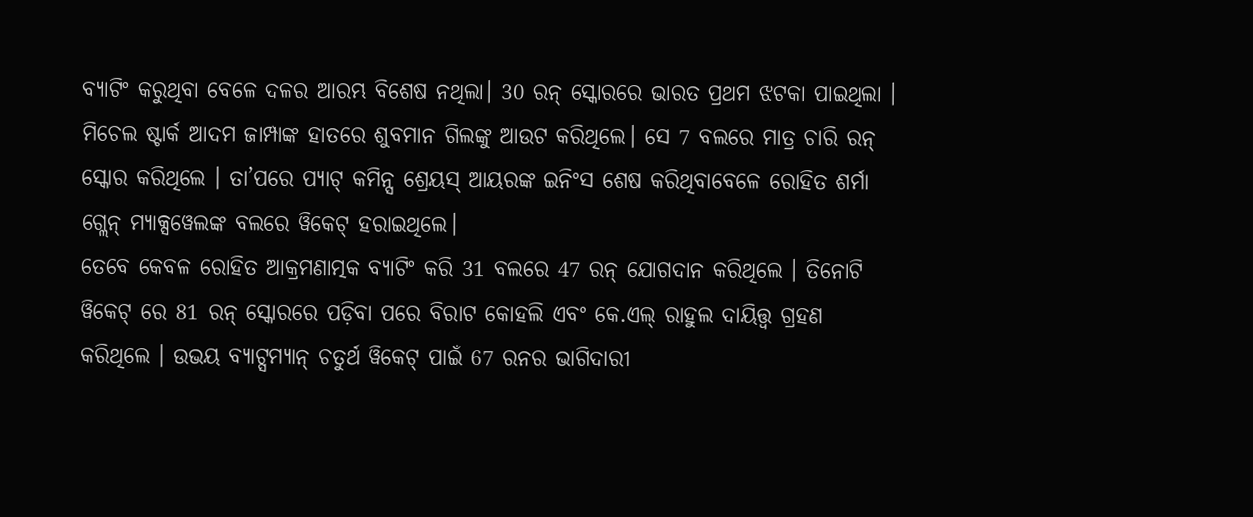ବ୍ୟାଟିଂ କରୁଥିବା ବେଳେ ଦଳର ଆରମ୍ଭ ବିଶେଷ ନଥିଲା। 30 ରନ୍ ସ୍କୋରରେ ଭାରତ ପ୍ରଥମ ଝଟକା ପାଇଥିଲା ।
ମିଚେଲ ଷ୍ଟାର୍କ ଆଦମ ଜାମ୍ପାଙ୍କ ହାତରେ ଶୁବମାନ ଗିଲଙ୍କୁ ଆଉଟ କରିଥିଲେ। ସେ 7 ବଲରେ ମାତ୍ର ଚାରି ରନ୍ ସ୍କୋର କରିଥିଲେ । ତା’ପରେ ପ୍ୟାଟ୍ କମିନ୍ସ ଶ୍ରେୟସ୍ ଆୟରଙ୍କ ଇନିଂସ ଶେଷ କରିଥିବାବେଳେ ରୋହିତ ଶର୍ମା ଗ୍ଲେନ୍ ମ୍ୟାକ୍ସୱେଲଙ୍କ ବଲରେ ୱିକେଟ୍ ହରାଇଥିଲେ।
ତେବେ କେବଳ ରୋହିତ ଆକ୍ରମଣାତ୍ମକ ବ୍ୟାଟିଂ କରି 31 ବଲରେ 47 ରନ୍ ଯୋଗଦାନ କରିଥିଲେ । ତିନୋଟି ୱିକେଟ୍ ରେ 81 ରନ୍ ସ୍କୋରରେ ପଡ଼ିବା ପରେ ବିରାଟ କୋହଲି ଏବଂ କେ.ଏଲ୍ ରାହୁଲ ଦାୟିତ୍ତ୍ୱ ଗ୍ରହଣ କରିଥିଲେ । ଉଭୟ ବ୍ୟାଟ୍ସମ୍ୟାନ୍ ଚତୁର୍ଥ ୱିକେଟ୍ ପାଇଁ 67 ରନର ଭାଗିଦାରୀ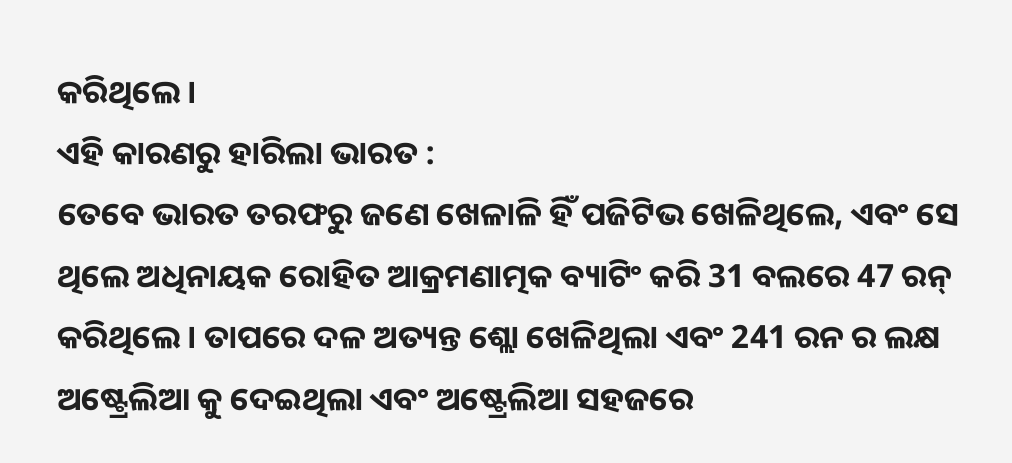କରିଥିଲେ ।
ଏହି କାରଣରୁ ହାରିଲା ଭାରତ :
ତେବେ ଭାରତ ତରଫରୁ ଜଣେ ଖେଳାଳି ହିଁ ପଜିଟିଭ ଖେଳିଥିଲେ, ଏବଂ ସେ ଥିଲେ ଅଧିନାୟକ ରୋହିତ ଆକ୍ରମଣାତ୍ମକ ବ୍ୟାଟିଂ କରି 31 ବଲରେ 47 ରନ୍ କରିଥିଲେ । ତାପରେ ଦଳ ଅତ୍ୟନ୍ତ ଶ୍ଲୋ ଖେଳିଥିଲା ଏବଂ 241 ରନ ର ଲକ୍ଷ ଅଷ୍ଟ୍ରେଲିଆ କୁ ଦେଇଥିଲା ଏବଂ ଅଷ୍ଟ୍ରେଲିଆ ସହଜରେ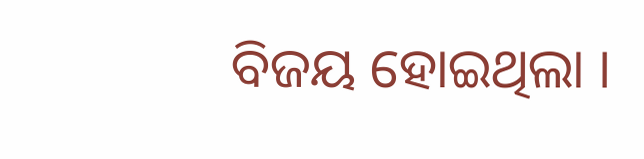ବିଜୟ ହୋଇଥିଲା ।